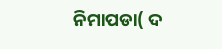ନିମାପଡା( ଦ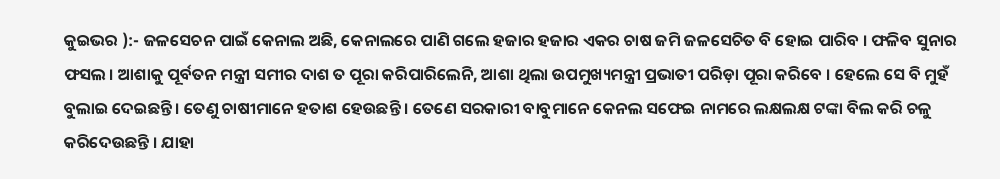କୁଇଭର ):- ଜଳସେଚନ ପାଇଁ କେନାଲ ଅଛି, କେନାଲରେ ପାଣି ଗଲେ ହଜାର ହଜାର ଏକର ଚାଷ ଜମି ଜଳସେଚିତ ବି ହୋଇ ପାରିବ । ଫଳିବ ସୁନାର ଫସଲ । ଆଶାକୁ ପୂର୍ବତନ ମନ୍ତ୍ରୀ ସମୀର ଦାଶ ତ ପୂରା କରିପାରିଲେନି, ଆଶା ଥିଲା ଉପମୁଖ୍ୟମନ୍ତ୍ରୀ ପ୍ରଭାତୀ ପରିଡ଼ା ପୂରା କରିବେ । ହେଲେ ସେ ବି ମୁହଁ ବୁଲାଇ ଦେଇଛନ୍ତି । ତେଣୁ ଚାଷୀମାନେ ହତାଶ ହେଉଛନ୍ତି । ତେଣେ ସରକାରୀ ବାବୁମାନେ କେନଲ ସଫେଇ ନାମରେ ଲକ୍ଷଲକ୍ଷ ଟଙ୍କା ବିଲ କରି ଚଳୁ କରିଦେଉଛନ୍ତି । ଯାହା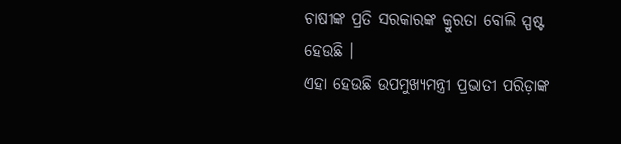ଚାଷୀଙ୍କ ପ୍ରତି ସରକାରଙ୍କ କ୍ରୁରତା ବୋଲି ସ୍ପଷ୍ଟ ହେଉଛି ।
ଏହା ହେଉଛି ଉପମୁଖ୍ୟମନ୍ତ୍ରୀ ପ୍ରଭାତୀ ପରିଡ଼ାଙ୍କ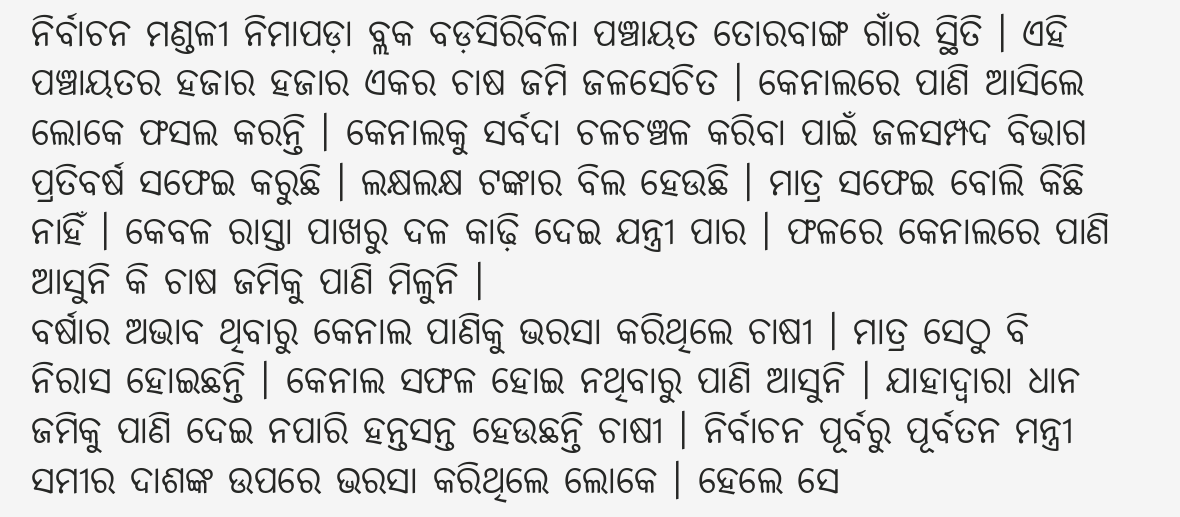ନିର୍ବାଚନ ମଣ୍ଡଳୀ ନିମାପଡ଼ା ବ୍ଲକ ବଡ଼ସିରିବିଳା ପଞ୍ଚାୟତ ତୋରବାଙ୍ଗ ଗାଁର ସ୍ଥିତି । ଏହି ପଞ୍ଚାୟତର ହଜାର ହଜାର ଏକର ଚାଷ ଜମି ଜଳସେଚିତ । କେନାଲରେ ପାଣି ଆସିଲେ ଲୋକେ ଫସଲ କରନ୍ତି । କେନାଲକୁ ସର୍ବଦା ଚଳଚଞ୍ଚଳ କରିବା ପାଇଁ ଜଳସମ୍ପଦ ବିଭାଗ ପ୍ରତିବର୍ଷ ସଫେଇ କରୁଛି । ଲକ୍ଷଲକ୍ଷ ଟଙ୍କାର ବିଲ ହେଉଛି । ମାତ୍ର ସଫେଇ ବୋଲି କିଛି ନାହିଁ । କେବଳ ରାସ୍ତା ପାଖରୁ ଦଳ କାଢ଼ି ଦେଇ ଯନ୍ତ୍ରୀ ପାର । ଫଳରେ କେନାଲରେ ପାଣି ଆସୁନି କି ଚାଷ ଜମିକୁ ପାଣି ମିଳୁନି ।
ବର୍ଷାର ଅଭାବ ଥିବାରୁ କେନାଲ ପାଣିକୁ ଭରସା କରିଥିଲେ ଚାଷୀ । ମାତ୍ର ସେଠୁ ବି ନିରାସ ହୋଇଛନ୍ତି । କେନାଲ ସଫଳ ହୋଇ ନଥିବାରୁ ପାଣି ଆସୁନି । ଯାହାଦ୍ୱାରା ଧାନ ଜମିକୁ ପାଣି ଦେଇ ନପାରି ହନ୍ତସନ୍ତ ହେଉଛନ୍ତି ଚାଷୀ । ନିର୍ବାଚନ ପୂର୍ବରୁ ପୂର୍ବତନ ମନ୍ତ୍ରୀ ସମୀର ଦାଶଙ୍କ ଉପରେ ଭରସା କରିଥିଲେ ଲୋକେ । ହେଲେ ସେ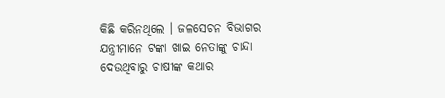କିଛି କରିନଥିଲେ । ଜଳସେଚନ ବିଭାଗର ଯନ୍ତ୍ରୀମାନେ ଟଙ୍କା ଖାଇ ନେତାଙ୍କୁ ଚାନ୍ଦା ଦେଉଥିବାରୁ ଚାଷୀଙ୍କ କଥାର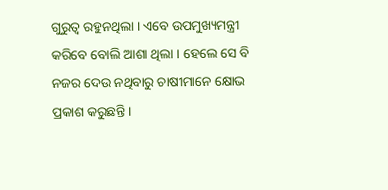ଗୁରୁତ୍ୱ ରହୁନଥିଲା । ଏବେ ଉପମୁଖ୍ୟମନ୍ତ୍ରୀ କରିବେ ବୋଲି ଆଶା ଥିଲା । ହେଲେ ସେ ବି ନଜର ଦେଉ ନଥିବାରୁ ଚାଷୀମାନେ କ୍ଷୋଭ ପ୍ରକାଶ କରୁଛନ୍ତି ।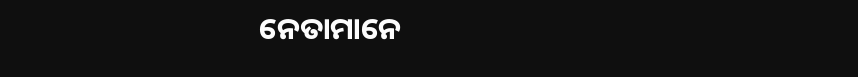ନେତାମାନେ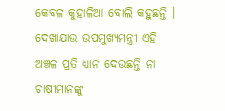କେବଳ କୁହାଳିଆ ବୋଲି କହୁଛନ୍ତି । ଦେଖାଯାଉ ଉପମୁଖ୍ୟମନ୍ତ୍ରୀ ଏହି ଅଞ୍ଚଳ ପ୍ରତି ଧ୍ୟାନ ଦେଉଛନ୍ତି ନା ଚାଷୀମାନଙ୍କୁ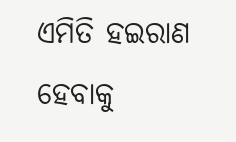ଏମିତି ହଇରାଣ ହେବାକୁ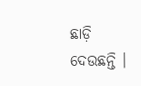ଛାଡ଼ି ଦେଉଛନ୍ତି ।